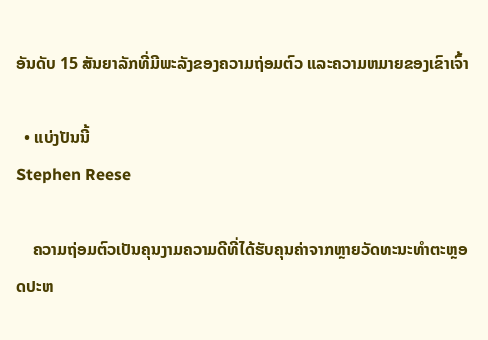ອັນດັບ 15 ສັນຍາລັກທີ່ມີພະລັງຂອງຄວາມຖ່ອມຕົວ ແລະຄວາມຫມາຍຂອງເຂົາເຈົ້າ

  • ແບ່ງປັນນີ້
Stephen Reese

    ຄວາມຖ່ອມຕົວເປັນຄຸນງາມຄວາມດີທີ່ໄດ້ຮັບຄຸນຄ່າຈາກຫຼາຍວັດທະນະທໍາຕະຫຼອດປະຫ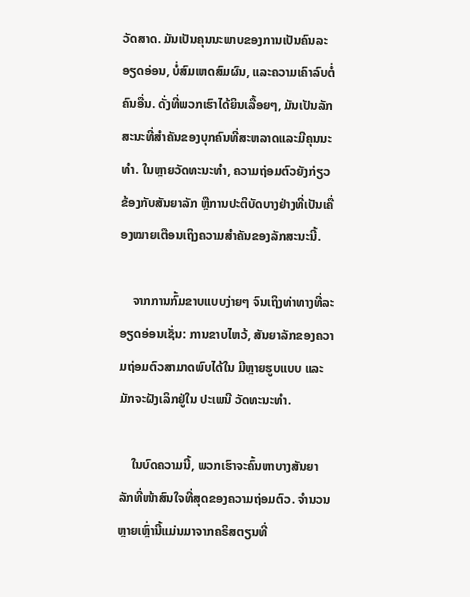ວັດສາດ. ມັນເປັນຄຸນນະພາບຂອງການເປັນຄົນລະອຽດອ່ອນ, ບໍ່ສົມເຫດສົມຜົນ, ແລະຄວາມເຄົາລົບຕໍ່ຄົນອື່ນ. ດັ່ງທີ່ພວກເຮົາໄດ້ຍິນເລື້ອຍໆ, ມັນເປັນລັກສະນະທີ່ສໍາຄັນຂອງບຸກຄົນທີ່ສະຫລາດແລະມີຄຸນນະທໍາ. ໃນຫຼາຍວັດທະນະທໍາ, ຄວາມຖ່ອມຕົວຍັງກ່ຽວຂ້ອງກັບສັນຍາລັກ ຫຼືການປະຕິບັດບາງຢ່າງທີ່ເປັນເຄື່ອງໝາຍເຕືອນເຖິງຄວາມສຳຄັນຂອງລັກສະນະນີ້.

    ຈາກການກົ້ມຂາບແບບງ່າຍໆ ຈົນເຖິງທ່າທາງທີ່ລະອຽດອ່ອນເຊັ່ນ: ການຂາບໄຫວ້, ສັນຍາລັກຂອງຄວາມຖ່ອມຕົວສາມາດພົບໄດ້ໃນ ມີຫຼາຍຮູບແບບ ແລະມັກຈະຝັງເລິກຢູ່ໃນ ປະເພນີ ວັດທະນະທໍາ.

    ໃນບົດຄວາມນີ້, ພວກເຮົາຈະຄົ້ນຫາບາງສັນຍາລັກທີ່ໜ້າສົນໃຈທີ່ສຸດຂອງຄວາມຖ່ອມຕົວ. ຈໍານວນຫຼາຍເຫຼົ່ານີ້ແມ່ນມາຈາກຄຣິສຕຽນທີ່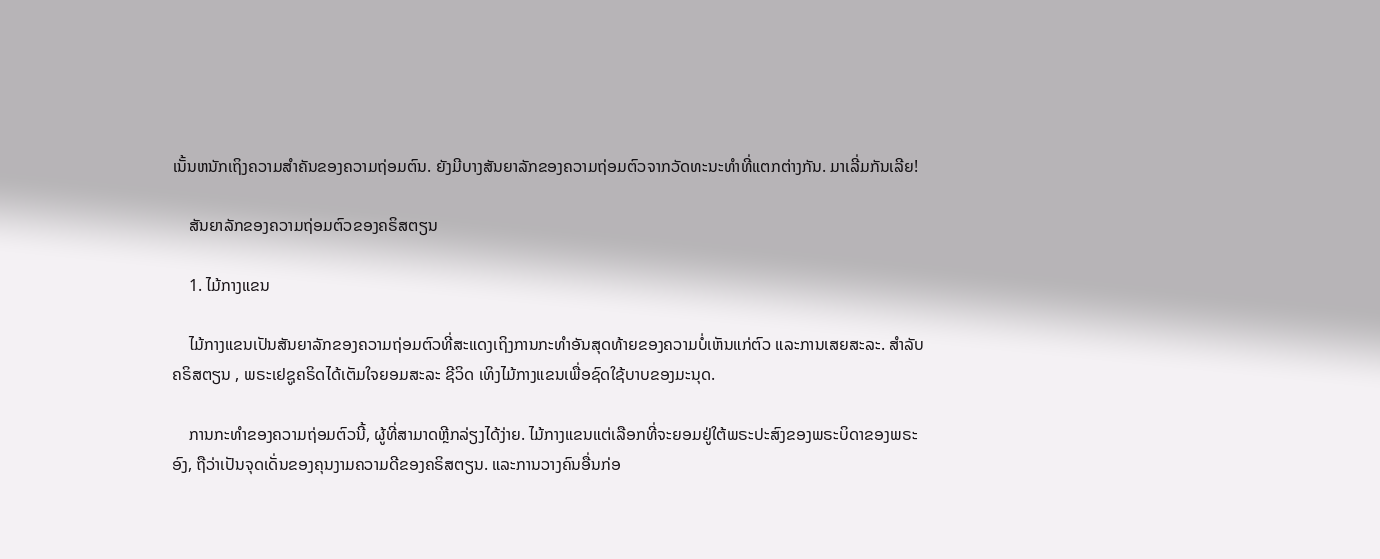ເນັ້ນຫນັກເຖິງຄວາມສໍາຄັນຂອງຄວາມຖ່ອມຕົນ. ຍັງມີບາງສັນຍາລັກຂອງຄວາມຖ່ອມຕົວຈາກວັດທະນະທໍາທີ່ແຕກຕ່າງກັນ. ມາເລີ່ມກັນເລີຍ!

    ສັນຍາລັກຂອງຄວາມຖ່ອມຕົວຂອງຄຣິສຕຽນ

    1. ໄມ້ກາງແຂນ

    ໄມ້ກາງແຂນເປັນສັນຍາລັກຂອງຄວາມຖ່ອມຕົວທີ່ສະແດງເຖິງການກະທຳອັນສຸດທ້າຍຂອງຄວາມບໍ່ເຫັນແກ່ຕົວ ແລະການເສຍສະລະ. ສໍາລັບ ຄຣິສຕຽນ , ພຣະເຢຊູຄຣິດໄດ້ເຕັມໃຈຍອມສະລະ ຊີວິດ ເທິງໄມ້ກາງແຂນເພື່ອຊົດໃຊ້ບາບຂອງມະນຸດ.

    ການກະທຳຂອງຄວາມຖ່ອມຕົວນີ້, ຜູ້ທີ່ສາມາດຫຼີກລ່ຽງໄດ້ງ່າຍ. ໄມ້ກາງແຂນແຕ່ເລືອກທີ່ຈະຍອມຢູ່ໃຕ້ພຣະປະສົງຂອງພຣະບິດາຂອງພຣະອົງ, ຖືວ່າເປັນຈຸດເດັ່ນຂອງຄຸນງາມຄວາມດີຂອງຄຣິສຕຽນ. ແລະການວາງຄົນອື່ນກ່ອ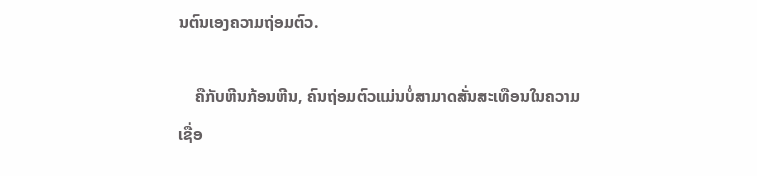ນຕົນເອງຄວາມຖ່ອມຕົວ.

    ຄືກັບຫີນກ້ອນຫີນ, ຄົນຖ່ອມຕົວແມ່ນບໍ່ສາມາດສັ່ນສະເທືອນໃນຄວາມເຊື່ອ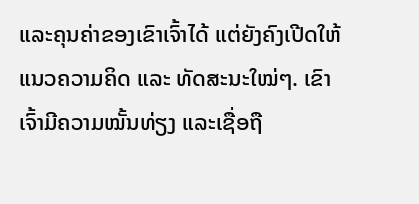ແລະຄຸນຄ່າຂອງເຂົາເຈົ້າໄດ້ ແຕ່ຍັງຄົງເປີດໃຫ້ແນວຄວາມຄິດ ແລະ ທັດສະນະໃໝ່ໆ. ເຂົາເຈົ້າມີຄວາມໝັ້ນທ່ຽງ ແລະເຊື່ອຖື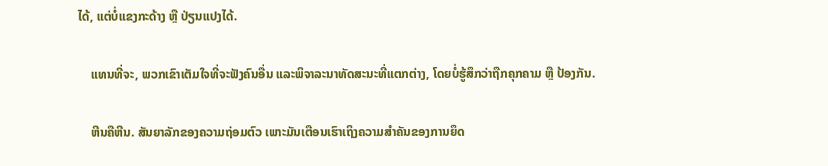ໄດ້, ແຕ່ບໍ່ແຂງກະດ້າງ ຫຼື ປ່ຽນແປງໄດ້.

    ແທນທີ່ຈະ, ພວກເຂົາເຕັມໃຈທີ່ຈະຟັງຄົນອື່ນ ແລະພິຈາລະນາທັດສະນະທີ່ແຕກຕ່າງ, ໂດຍບໍ່ຮູ້ສຶກວ່າຖືກຄຸກຄາມ ຫຼື ປ້ອງກັນ.

    ຫີນຄືຫີນ. ສັນຍາລັກຂອງຄວາມຖ່ອມຕົວ ເພາະມັນເຕືອນເຮົາເຖິງຄວາມສຳຄັນຂອງການຍຶດ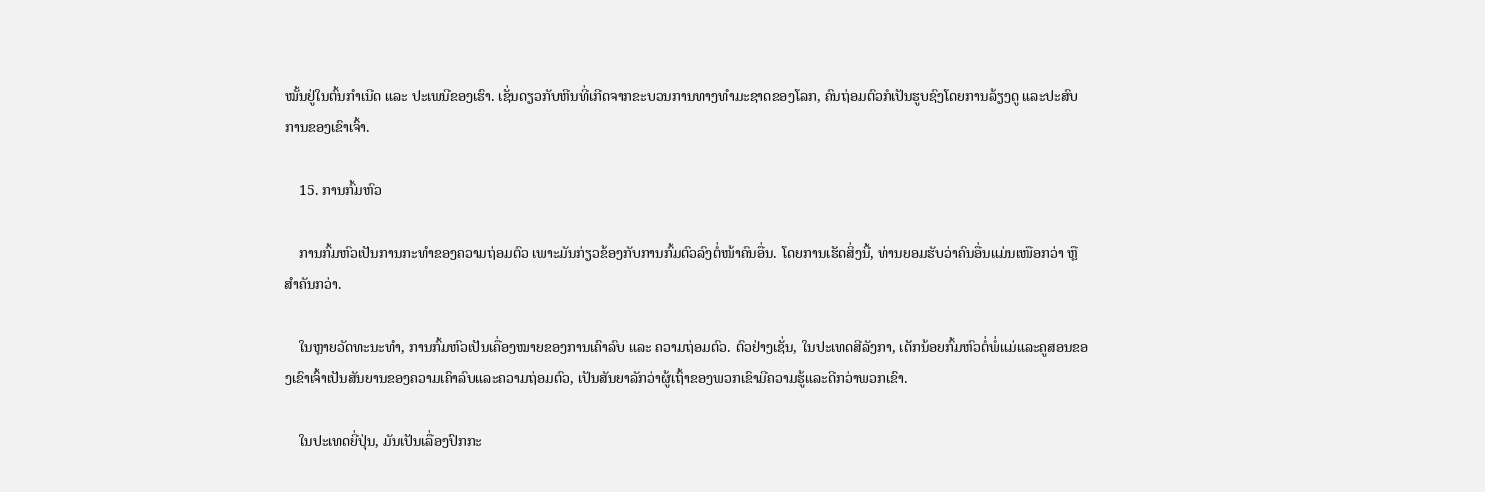ໝັ້ນຢູ່ໃນຕົ້ນກຳເນີດ ແລະ ປະເພນີຂອງເຮົາ. ເຊັ່ນດຽວກັບຫີນທີ່ເກີດຈາກຂະບວນການທາງທຳມະຊາດຂອງໂລກ, ຄົນຖ່ອມຕົວກໍເປັນຮູບຊົງໂດຍການລ້ຽງດູ ແລະປະສົບການຂອງເຂົາເຈົ້າ.

    15. ການກົ້ມຫົວ

    ການກົ້ມຫົວເປັນການກະທໍາຂອງຄວາມຖ່ອມຕົວ ເພາະມັນກ່ຽວຂ້ອງກັບການກົ້ມຕົວລົງຕໍ່ໜ້າຄົນອື່ນ. ໂດຍການເຮັດສິ່ງນີ້, ທ່ານຍອມຮັບວ່າຄົນອື່ນແມ່ນເໜືອກວ່າ ຫຼື ສຳຄັນກວ່າ.

    ໃນຫຼາຍວັດທະນະທຳ, ການກົ້ມຫົວເປັນເຄື່ອງໝາຍຂອງການເຄົາລົບ ແລະ ຄວາມຖ່ອມຕົວ. ຕົວຢ່າງເຊັ່ນ, ໃນປະເທດສີລັງກາ, ເດັກນ້ອຍກົ້ມຫົວຕໍ່ພໍ່ແມ່ແລະຄູສອນຂອງເຂົາເຈົ້າເປັນສັນຍານຂອງຄວາມເຄົາລົບແລະຄວາມຖ່ອມຕົວ, ເປັນສັນຍາລັກວ່າຜູ້ເຖົ້າຂອງພວກເຂົາມີຄວາມຮູ້ແລະດີກວ່າພວກເຂົາ.

    ໃນປະເທດຍີ່ປຸ່ນ, ມັນເປັນເລື່ອງປົກກະ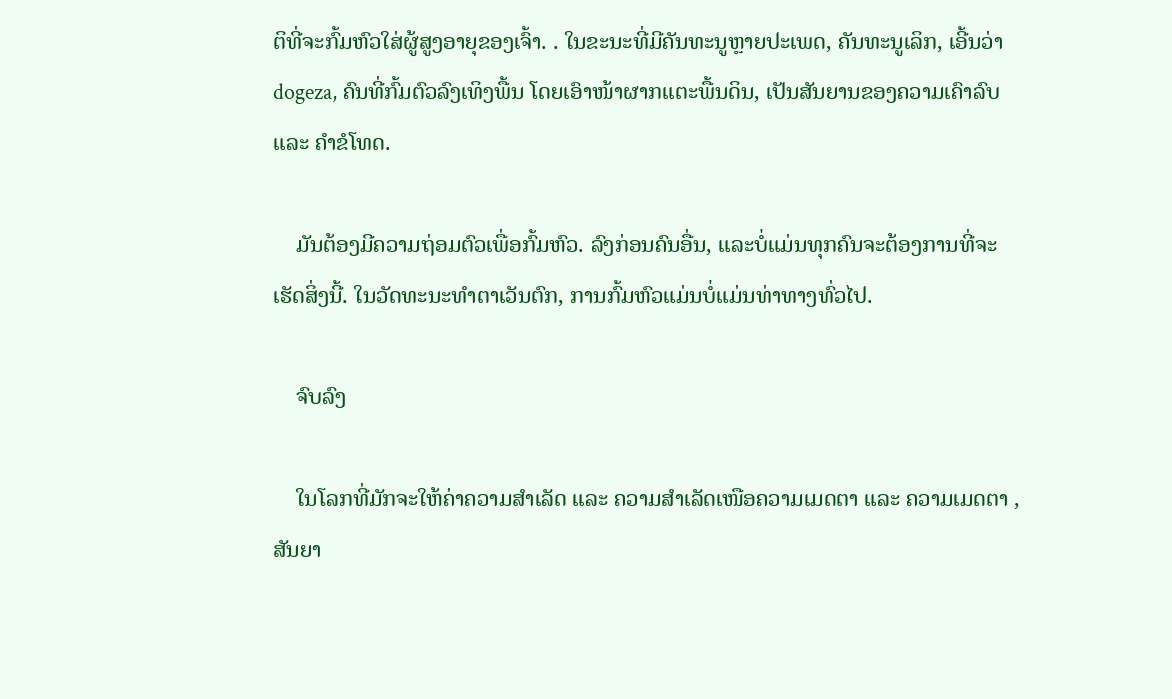ຕິທີ່ຈະກົ້ມຫົວໃສ່ຜູ້ສູງອາຍຸຂອງເຈົ້າ. . ໃນຂະນະທີ່ມີຄັນທະນູຫຼາຍປະເພດ, ຄັນທະນູເລິກ, ເອີ້ນວ່າ dogeza, ຄົນທີ່ກົ້ມຕົວລົງເທິງພື້ນ ໂດຍເອົາໜ້າຜາກແຕະພື້ນດິນ, ເປັນສັນຍານຂອງຄວາມເຄົາລົບ ແລະ ຄຳຂໍໂທດ.

    ມັນຕ້ອງມີຄວາມຖ່ອມຕົວເພື່ອກົ້ມຫົວ. ລົງກ່ອນຄົນອື່ນ, ແລະບໍ່ແມ່ນທຸກຄົນຈະຕ້ອງການທີ່ຈະເຮັດສິ່ງນີ້. ໃນວັດທະນະທໍາຕາເວັນຕົກ, ການກົ້ມຫົວແມ່ນບໍ່ແມ່ນທ່າທາງທົ່ວໄປ.

    ຈົບລົງ

    ໃນໂລກທີ່ມັກຈະໃຫ້ຄ່າຄວາມສຳເລັດ ແລະ ຄວາມສຳເລັດເໜືອຄວາມເມດຕາ ແລະ ຄວາມເມດຕາ , ສັນຍາ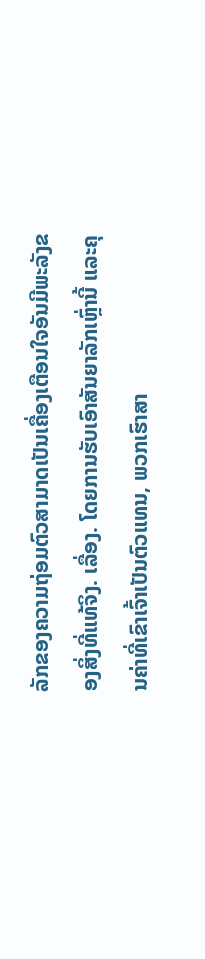ລັກຂອງຄວາມຖ່ອມຕົວສາມາດເປັນເຄື່ອງເຕືອນໃຈອັນມີພະລັງຂອງສິ່ງທີ່ແທ້ຈິງ. ເລື່ອງ. ໂດຍການຮັບເອົາສັນຍາລັກເຫຼົ່ານີ້ ແລະຄຸນຄ່າທີ່ເຂົາເຈົ້າເປັນຕົວແທນ, ພວກເຮົາສາ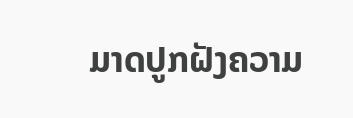ມາດປູກຝັງຄວາມ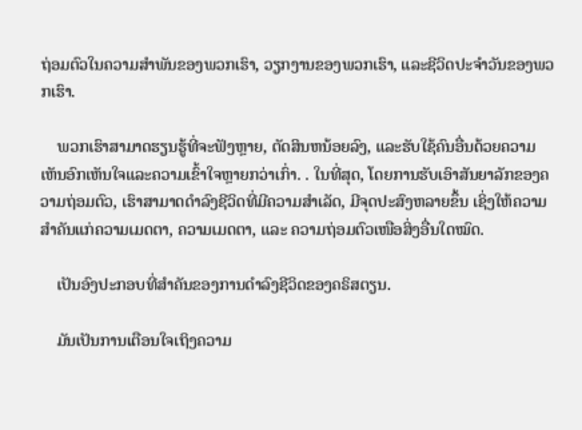ຖ່ອມຕົວໃນຄວາມສໍາພັນຂອງພວກເຮົາ, ວຽກງານຂອງພວກເຮົາ, ແລະຊີວິດປະຈໍາວັນຂອງພວກເຮົາ.

    ພວກເຮົາສາມາດຮຽນຮູ້ທີ່ຈະຟັງຫຼາຍ, ຕັດສິນຫນ້ອຍລົງ, ແລະຮັບໃຊ້ຄົນອື່ນດ້ວຍຄວາມເຫັນອົກເຫັນໃຈແລະຄວາມເຂົ້າໃຈຫຼາຍກວ່າເກົ່າ. . ໃນທີ່ສຸດ, ໂດຍການຮັບເອົາສັນຍາລັກຂອງຄວາມຖ່ອມຕົວ, ເຮົາສາມາດດຳລົງຊີວິດທີ່ມີຄວາມສຳເລັດ, ມີຈຸດປະສົງຫລາຍຂຶ້ນ ເຊິ່ງໃຫ້ຄວາມສຳຄັນແກ່ຄວາມເມດຕາ, ຄວາມເມດຕາ, ແລະ ຄວາມຖ່ອມຕົວເໜືອສິ່ງອື່ນໃດໝົດ.

    ເປັນອົງປະກອບທີ່ສໍາຄັນຂອງການດໍາລົງຊີວິດຂອງຄຣິສຕຽນ.

    ມັນເປັນການເຕືອນໃຈເຖິງຄວາມ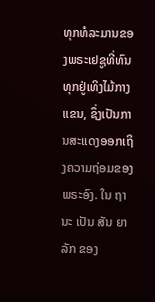ທຸກທໍລະມານຂອງພຣະເຢຊູທີ່ທົນທຸກຢູ່ເທິງໄມ້ກາງແຂນ, ຊຶ່ງເປັນການສະແດງອອກເຖິງຄວາມຖ່ອມຂອງພຣະອົງ. ໃນ ຖາ ນະ ເປັນ ສັນ ຍາ ລັກ ຂອງ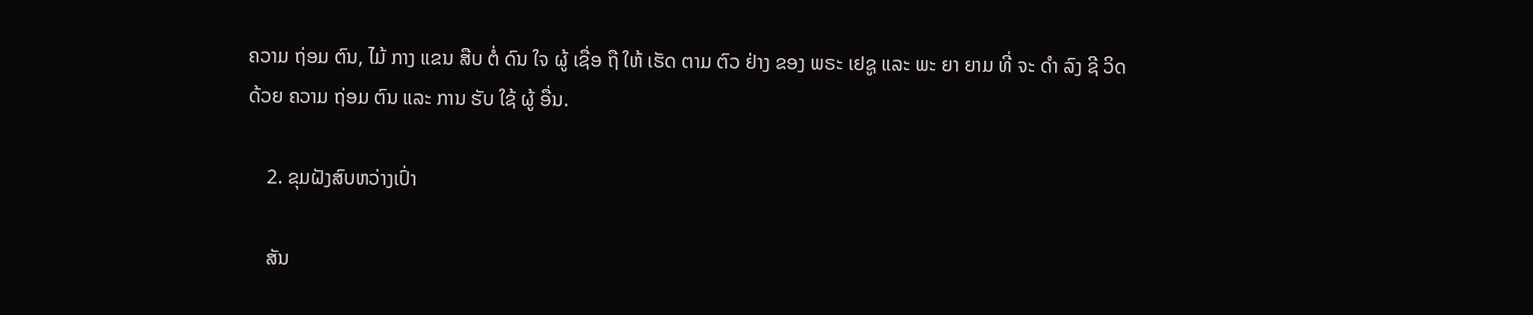ຄວາມ ຖ່ອມ ຕົນ, ໄມ້ ກາງ ແຂນ ສືບ ຕໍ່ ດົນ ໃຈ ຜູ້ ເຊື່ອ ຖື ໃຫ້ ເຮັດ ຕາມ ຕົວ ຢ່າງ ຂອງ ພຣະ ເຢຊູ ແລະ ພະ ຍາ ຍາມ ທີ່ ຈະ ດໍາ ລົງ ຊີ ວິດ ດ້ວຍ ຄວາມ ຖ່ອມ ຕົນ ແລະ ການ ຮັບ ໃຊ້ ຜູ້ ອື່ນ.

    2. ຂຸມຝັງສົບຫວ່າງເປົ່າ

    ສັນ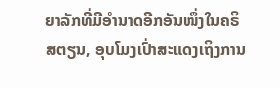ຍາລັກທີ່ມີອໍານາດອີກອັນໜຶ່ງໃນຄຣິສຕຽນ, ອຸບໂມງເປົ່າສະແດງເຖິງການ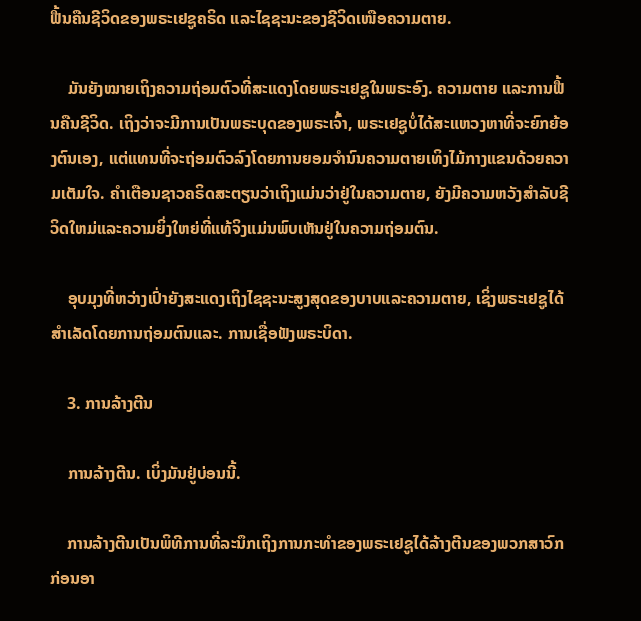ຟື້ນຄືນຊີວິດຂອງພຣະເຢຊູຄຣິດ ແລະໄຊຊະນະຂອງຊີວິດເໜືອຄວາມຕາຍ.

    ມັນຍັງໝາຍເຖິງຄວາມຖ່ອມຕົວທີ່ສະແດງໂດຍພຣະເຢຊູໃນພຣະອົງ. ຄວາມຕາຍ ແລະການຟື້ນຄືນຊີວິດ. ເຖິງວ່າຈະມີການເປັນພຣະບຸດຂອງພຣະເຈົ້າ, ພຣະເຢຊູບໍ່ໄດ້ສະແຫວງຫາທີ່ຈະຍົກຍ້ອງຕົນເອງ, ແຕ່ແທນທີ່ຈະຖ່ອມຕົວລົງໂດຍການຍອມຈໍານົນຄວາມຕາຍເທິງໄມ້ກາງແຂນດ້ວຍຄວາມເຕັມໃຈ. ຄໍາເຕືອນຊາວຄຣິດສະຕຽນວ່າເຖິງແມ່ນວ່າຢູ່ໃນຄວາມຕາຍ, ຍັງມີຄວາມຫວັງສໍາລັບຊີວິດໃຫມ່ແລະຄວາມຍິ່ງໃຫຍ່ທີ່ແທ້ຈິງແມ່ນພົບເຫັນຢູ່ໃນຄວາມຖ່ອມຕົນ.

    ອຸບມຸງທີ່ຫວ່າງເປົ່າຍັງສະແດງເຖິງໄຊຊະນະສູງສຸດຂອງບາບແລະຄວາມຕາຍ, ເຊິ່ງພຣະເຢຊູໄດ້ສໍາເລັດໂດຍການຖ່ອມຕົນແລະ. ການເຊື່ອຟັງພຣະບິດາ.

    3. ການລ້າງຕີນ

    ການລ້າງຕີນ. ເບິ່ງມັນຢູ່ບ່ອນນີ້.

    ການລ້າງຕີນເປັນພິທີການທີ່ລະນຶກເຖິງການກະທຳຂອງພຣະເຢຊູໄດ້ລ້າງຕີນຂອງພວກສາວົກກ່ອນອາ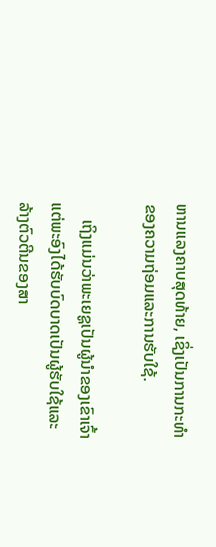ຫານແລງຄາບສຸດທ້າຍ, ເຊິ່ງເປັນການກະທຳຂອງຄວາມຖ່ອມແລະການຮັບໃຊ້.

    ເຖິງແມ່ນວ່າພະເຍຊູເປັນຜູ້ນຳຂອງເຂົາເຈົ້າ ແຕ່ພະອົງໄດ້ຮັບບົດບາດເປັນຜູ້ຮັບໃຊ້ແລະລ້າງຕົວຕີນຂອງສາ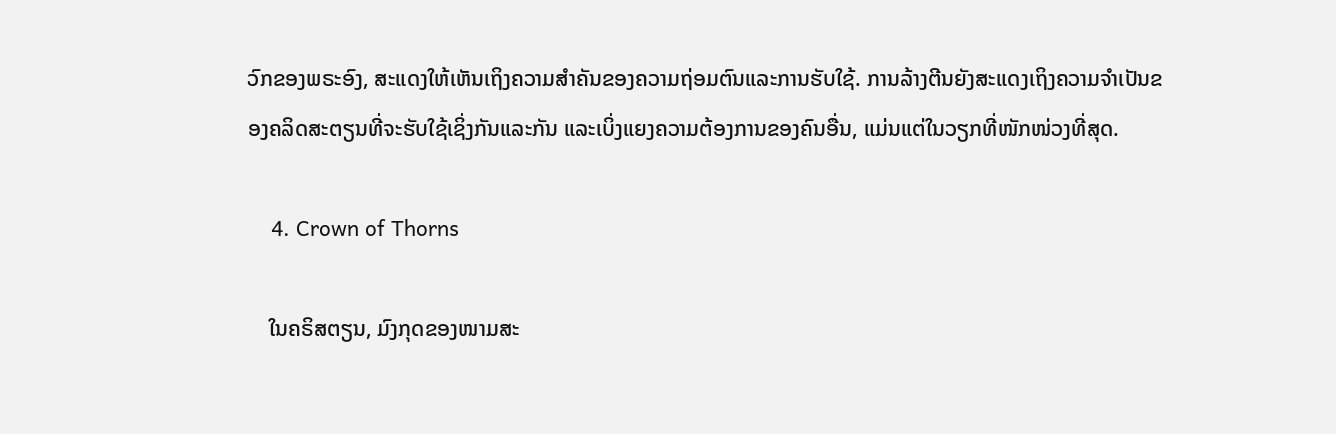ວົກຂອງພຣະອົງ, ສະແດງໃຫ້ເຫັນເຖິງຄວາມສໍາຄັນຂອງຄວາມຖ່ອມຕົນແລະການຮັບໃຊ້. ການລ້າງຕີນຍັງສະແດງເຖິງຄວາມຈໍາເປັນຂອງຄລິດສະຕຽນທີ່ຈະຮັບໃຊ້ເຊິ່ງກັນແລະກັນ ແລະເບິ່ງແຍງຄວາມຕ້ອງການຂອງຄົນອື່ນ, ແມ່ນແຕ່ໃນວຽກທີ່ໜັກໜ່ວງທີ່ສຸດ.

    4. Crown of Thorns

    ໃນຄຣິສຕຽນ, ມົງກຸດຂອງໜາມສະ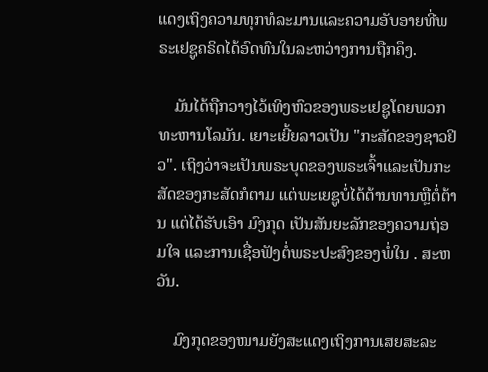ແດງເຖິງຄວາມທຸກທໍລະມານແລະຄວາມອັບອາຍທີ່ພຣະເຢຊູຄຣິດໄດ້ອົດທົນໃນລະຫວ່າງການຖືກຄຶງ.

    ມັນໄດ້ຖືກວາງໄວ້ເທິງຫົວຂອງພຣະເຢຊູໂດຍພວກທະຫານໂລມັນ. ເຍາະເຍີ້ຍລາວເປັນ "ກະສັດຂອງຊາວຢິວ". ເຖິງວ່າຈະເປັນພຣະບຸດຂອງພຣະເຈົ້າແລະເປັນກະສັດຂອງກະສັດກໍຕາມ ແຕ່ພະເຍຊູບໍ່ໄດ້ຕ້ານທານຫຼືຕໍ່ຕ້ານ ແຕ່ໄດ້ຮັບເອົາ ມົງກຸດ ເປັນສັນຍະລັກຂອງຄວາມຖ່ອມໃຈ ແລະການເຊື່ອຟັງຕໍ່ພຣະປະສົງຂອງພໍ່ໃນ . ສະຫວັນ.

    ມົງກຸດຂອງໜາມຍັງສະແດງເຖິງການເສຍສະລະ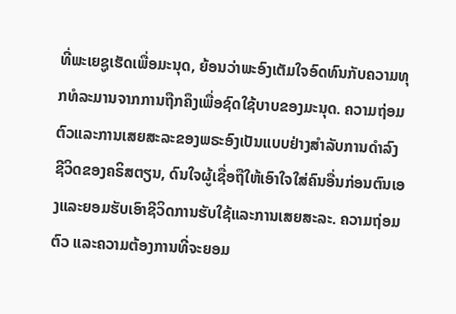ທີ່ພະເຍຊູເຮັດເພື່ອມະນຸດ, ຍ້ອນວ່າພະອົງເຕັມໃຈອົດທົນກັບຄວາມທຸກທໍລະມານຈາກການຖືກຄຶງເພື່ອຊົດໃຊ້ບາບຂອງມະນຸດ. ຄວາມຖ່ອມຕົວແລະການເສຍສະລະຂອງພຣະອົງເປັນແບບຢ່າງສໍາລັບການດໍາລົງຊີວິດຂອງຄຣິສຕຽນ, ດົນໃຈຜູ້ເຊື່ອຖືໃຫ້ເອົາໃຈໃສ່ຄົນອື່ນກ່ອນຕົນເອງແລະຍອມຮັບເອົາຊີວິດການຮັບໃຊ້ແລະການເສຍສະລະ. ຄວາມຖ່ອມຕົວ ແລະຄວາມຕ້ອງການທີ່ຈະຍອມ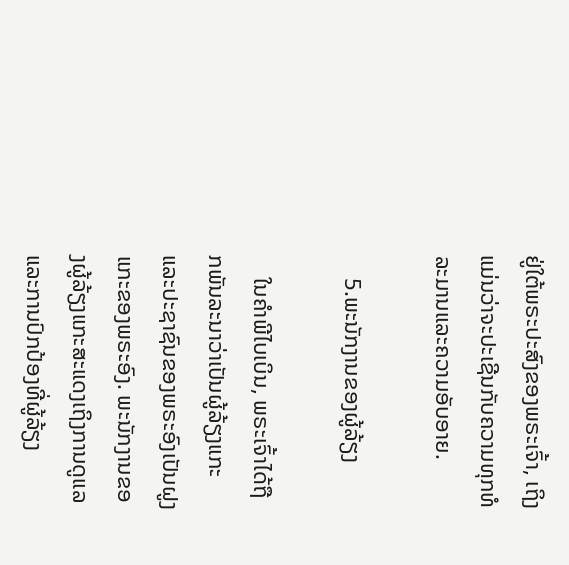ຢູ່ໃຕ້ພຣະປະສົງຂອງພຣະເຈົ້າ, ເຖິງແມ່ນວ່າຈະປະເຊີນກັບຄວາມທຸກທໍລະມານແລະຄວາມອັບອາຍ.

    5.ພະນັກງານຂອງຜູ້ລ້ຽງ

    ໃນຄໍາພີໄບເບິນ, ພຣະເຈົ້າໄດ້ຖືກພັນລະນາວ່າເປັນຜູ້ລ້ຽງແກະແລະປະຊາຊົນຂອງພຣະອົງເປັນຝູງແກະຂອງພຣະອົງ. ພະນັກງານຂອງຜູ້ລ້ຽງແກະສະແດງເຖິງການດູແລ ແລະການປົກປ້ອງທີ່ຜູ້ລ້ຽງ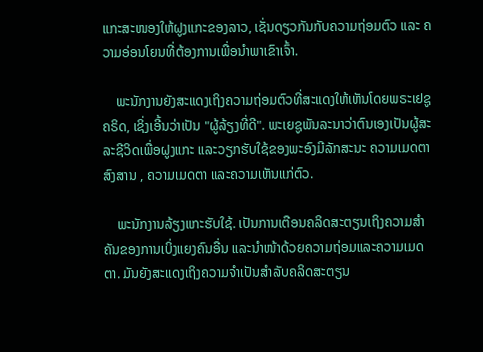ແກະສະໜອງໃຫ້ຝູງແກະຂອງລາວ, ເຊັ່ນດຽວກັນກັບຄວາມຖ່ອມຕົວ ແລະ ຄວາມອ່ອນໂຍນທີ່ຕ້ອງການເພື່ອນໍາພາເຂົາເຈົ້າ.

    ພະນັກງານຍັງສະແດງເຖິງຄວາມຖ່ອມຕົວທີ່ສະແດງໃຫ້ເຫັນໂດຍພຣະເຢຊູຄຣິດ, ເຊິ່ງເອີ້ນວ່າເປັນ "ຜູ້ລ້ຽງທີ່ດີ". ພະເຍຊູພັນລະນາວ່າຕົນເອງເປັນຜູ້ສະລະຊີວິດເພື່ອຝູງແກະ ແລະວຽກຮັບໃຊ້ຂອງພະອົງມີລັກສະນະ ຄວາມເມດຕາສົງສານ , ຄວາມເມດຕາ ແລະຄວາມເຫັນແກ່ຕົວ.

    ພະນັກງານລ້ຽງແກະຮັບໃຊ້. ເປັນການເຕືອນຄລິດສະຕຽນເຖິງຄວາມສຳຄັນຂອງການເບິ່ງແຍງຄົນອື່ນ ແລະນຳໜ້າດ້ວຍຄວາມຖ່ອມແລະຄວາມເມດຕາ. ມັນຍັງສະແດງເຖິງຄວາມຈໍາເປັນສໍາລັບຄລິດສະຕຽນ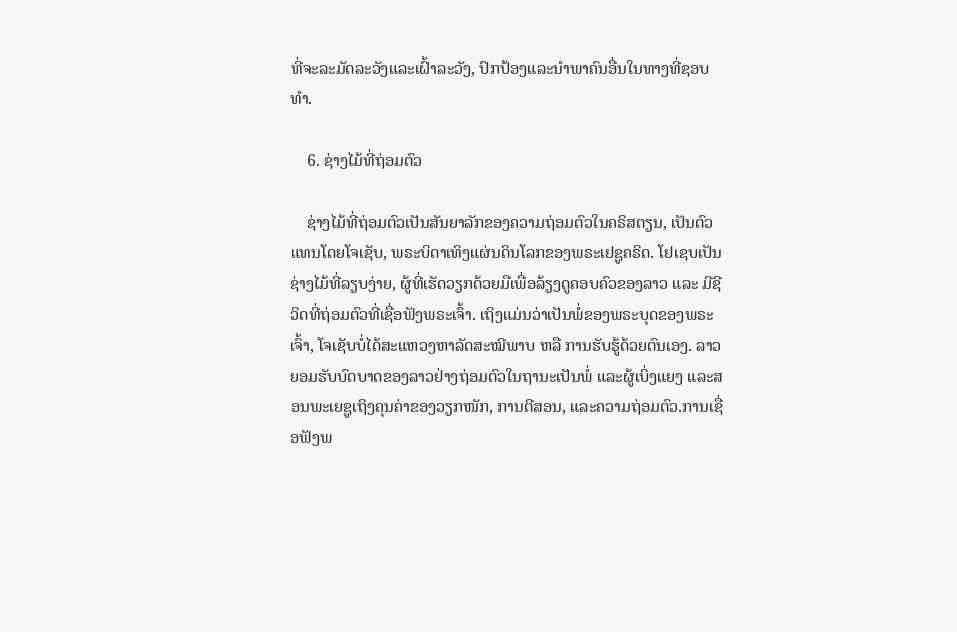ທີ່ຈະລະມັດລະວັງແລະເຝົ້າລະວັງ, ປົກປ້ອງແລະນໍາພາຄົນອື່ນໃນທາງທີ່ຊອບທໍາ.

    6. ຊ່າງໄມ້ທີ່ຖ່ອມຕົວ

    ຊ່າງໄມ້ທີ່ຖ່ອມຕົວເປັນສັນຍາລັກຂອງຄວາມຖ່ອມຕົວໃນຄຣິສຕຽນ, ເປັນຕົວແທນໂດຍໂຈເຊັບ, ພຣະບິດາເທິງແຜ່ນດິນໂລກຂອງພຣະເຢຊູຄຣິດ. ໂຢເຊບເປັນຊ່າງໄມ້ທີ່ລຽບງ່າຍ, ຜູ້ທີ່ເຮັດວຽກດ້ວຍມືເພື່ອລ້ຽງດູຄອບຄົວຂອງລາວ ແລະ ມີຊີວິດທີ່ຖ່ອມຕົວທີ່ເຊື່ອຟັງພຣະເຈົ້າ. ເຖິງແມ່ນວ່າເປັນພໍ່ຂອງພຣະບຸດຂອງພຣະເຈົ້າ, ໂຈເຊັບບໍ່ໄດ້ສະແຫວງຫາລັດສະໝີພາບ ຫລື ການຮັບຮູ້ດ້ວຍຕົນເອງ. ລາວຍອມຮັບບົດບາດຂອງລາວຢ່າງຖ່ອມຕົວໃນຖານະເປັນພໍ່ ແລະຜູ້ເບິ່ງແຍງ ແລະສອນພະເຍຊູເຖິງຄຸນຄ່າຂອງວຽກໜັກ, ການຕີສອນ, ແລະຄວາມຖ່ອມຕົວ.ການເຊື່ອຟັງພ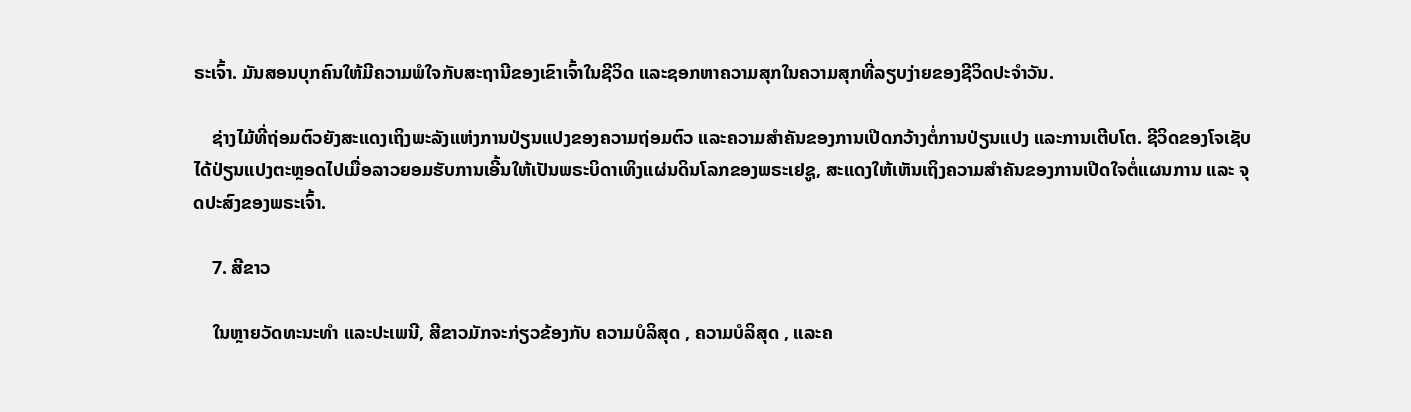ຣະເຈົ້າ. ມັນສອນບຸກຄົນໃຫ້ມີຄວາມພໍໃຈກັບສະຖານີຂອງເຂົາເຈົ້າໃນຊີວິດ ແລະຊອກຫາຄວາມສຸກໃນຄວາມສຸກທີ່ລຽບງ່າຍຂອງຊີວິດປະຈໍາວັນ.

    ຊ່າງໄມ້ທີ່ຖ່ອມຕົວຍັງສະແດງເຖິງພະລັງແຫ່ງການປ່ຽນແປງຂອງຄວາມຖ່ອມຕົວ ແລະຄວາມສໍາຄັນຂອງການເປີດກວ້າງຕໍ່ການປ່ຽນແປງ ແລະການເຕີບໂຕ. ຊີວິດຂອງໂຈເຊັບໄດ້ປ່ຽນແປງຕະຫຼອດໄປເມື່ອລາວຍອມຮັບການເອີ້ນໃຫ້ເປັນພຣະບິດາເທິງແຜ່ນດິນໂລກຂອງພຣະເຢຊູ, ສະແດງໃຫ້ເຫັນເຖິງຄວາມສໍາຄັນຂອງການເປີດໃຈຕໍ່ແຜນການ ແລະ ຈຸດປະສົງຂອງພຣະເຈົ້າ.

    7. ສີຂາວ

    ໃນຫຼາຍວັດທະນະທໍາ ແລະປະເພນີ, ສີຂາວມັກຈະກ່ຽວຂ້ອງກັບ ຄວາມບໍລິສຸດ , ຄວາມບໍລິສຸດ , ແລະຄ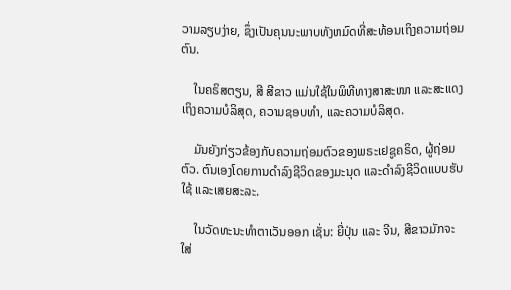ວາມລຽບງ່າຍ, ຊຶ່ງເປັນຄຸນນະພາບທັງຫມົດທີ່ສະທ້ອນເຖິງຄວາມຖ່ອມຕົນ.

    ໃນຄຣິສຕຽນ, ສີ ສີຂາວ ແມ່ນໃຊ້ໃນພິທີທາງສາສະໜາ ແລະສະແດງເຖິງຄວາມບໍລິສຸດ, ຄວາມຊອບທຳ, ແລະຄວາມບໍລິສຸດ.

    ມັນຍັງກ່ຽວຂ້ອງກັບຄວາມຖ່ອມຕົວຂອງພຣະເຢຊູຄຣິດ, ຜູ້ຖ່ອມຕົວ. ຕົນເອງໂດຍການດຳລົງຊີວິດຂອງມະນຸດ ແລະດຳລົງຊີວິດແບບຮັບໃຊ້ ແລະເສຍສະລະ.

    ໃນວັດທະນະທຳຕາເວັນອອກ ເຊັ່ນ: ຍີ່ປຸ່ນ ແລະ ຈີນ, ສີຂາວມັກຈະໃສ່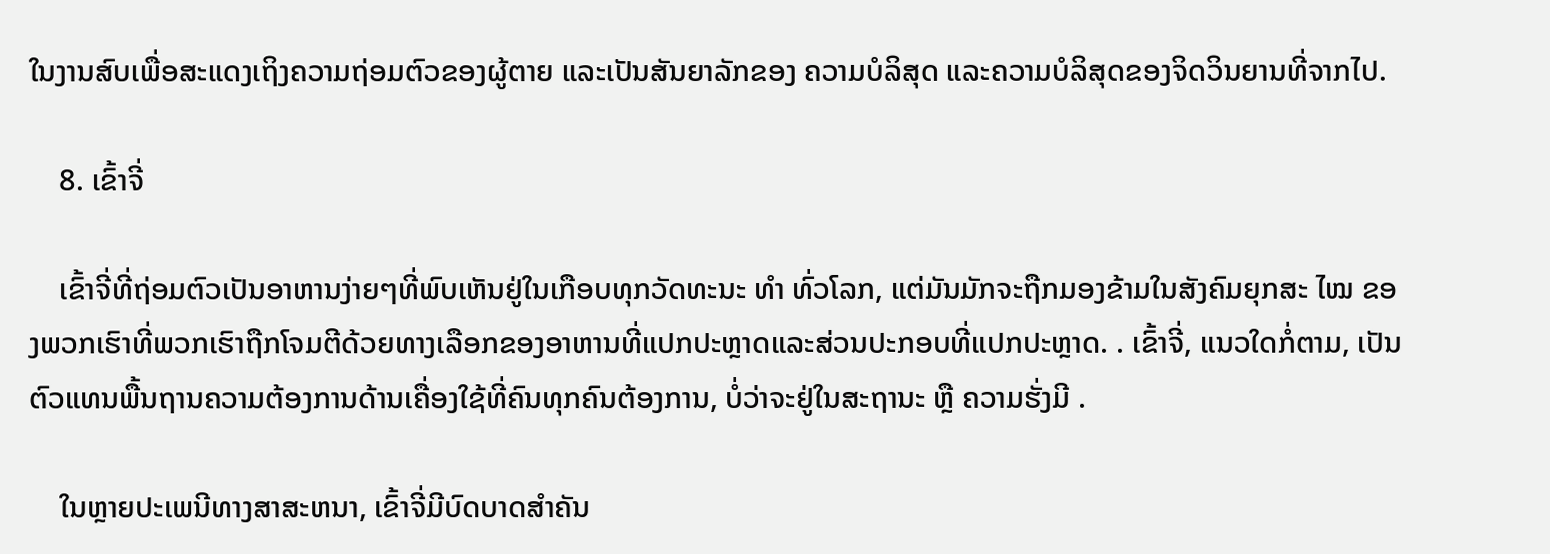ໃນງານສົບເພື່ອສະແດງເຖິງຄວາມຖ່ອມຕົວຂອງຜູ້ຕາຍ ແລະເປັນສັນຍາລັກຂອງ ຄວາມບໍລິສຸດ ແລະຄວາມບໍລິສຸດຂອງຈິດວິນຍານທີ່ຈາກໄປ.

    8. ເຂົ້າຈີ່

    ເຂົ້າຈີ່ທີ່ຖ່ອມຕົວເປັນອາຫານງ່າຍໆທີ່ພົບເຫັນຢູ່ໃນເກືອບທຸກວັດທະນະ ທຳ ທົ່ວໂລກ, ແຕ່ມັນມັກຈະຖືກມອງຂ້າມໃນສັງຄົມຍຸກສະ ໄໝ ຂອງພວກເຮົາທີ່ພວກເຮົາຖືກໂຈມຕີດ້ວຍທາງເລືອກຂອງອາຫານທີ່ແປກປະຫຼາດແລະສ່ວນປະກອບທີ່ແປກປະຫຼາດ. . ເຂົ້າຈີ່, ແນວໃດກໍ່ຕາມ, ເປັນຕົວແທນພື້ນຖານຄວາມຕ້ອງການດ້ານເຄື່ອງໃຊ້ທີ່ຄົນທຸກຄົນຕ້ອງການ, ບໍ່ວ່າຈະຢູ່ໃນສະຖານະ ຫຼື ຄວາມຮັ່ງມີ .

    ໃນຫຼາຍປະເພນີທາງສາສະຫນາ, ເຂົ້າຈີ່ມີບົດບາດສໍາຄັນ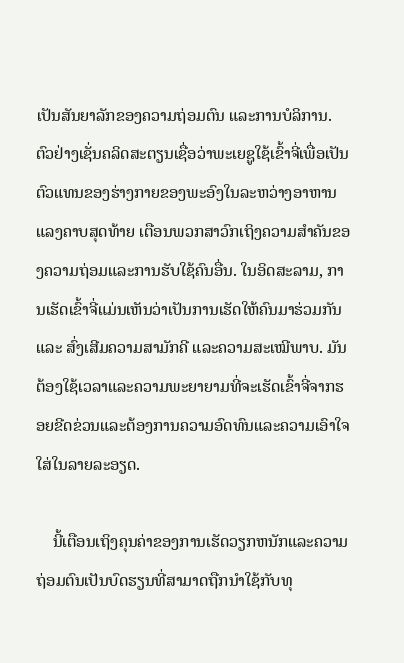ເປັນສັນຍາລັກຂອງຄວາມຖ່ອມຕົນ ແລະການບໍລິການ. ຕົວຢ່າງເຊັ່ນຄລິດສະຕຽນເຊື່ອວ່າພະເຍຊູໃຊ້ເຂົ້າຈີ່ເພື່ອເປັນຕົວແທນຂອງຮ່າງກາຍຂອງພະອົງໃນລະຫວ່າງອາຫານແລງຄາບສຸດທ້າຍ ເຕືອນພວກສາວົກເຖິງຄວາມສໍາຄັນຂອງຄວາມຖ່ອມແລະການຮັບໃຊ້ຄົນອື່ນ. ໃນອິດສະລາມ, ການເຮັດເຂົ້າຈີ່ແມ່ນເຫັນວ່າເປັນການເຮັດໃຫ້ຄົນມາຮ່ວມກັນ ແລະ ສົ່ງເສີມຄວາມສາມັກຄີ ແລະຄວາມສະເໝີພາບ. ມັນຕ້ອງໃຊ້ເວລາແລະຄວາມພະຍາຍາມທີ່ຈະເຮັດເຂົ້າຈີ່ຈາກຮອຍຂີດຂ່ວນແລະຕ້ອງການຄວາມອົດທົນແລະຄວາມເອົາໃຈໃສ່ໃນລາຍລະອຽດ.

    ນີ້ເຕືອນເຖິງຄຸນຄ່າຂອງການເຮັດວຽກຫນັກແລະຄວາມຖ່ອມຕົນເປັນບົດຮຽນທີ່ສາມາດຖືກນໍາໃຊ້ກັບທຸ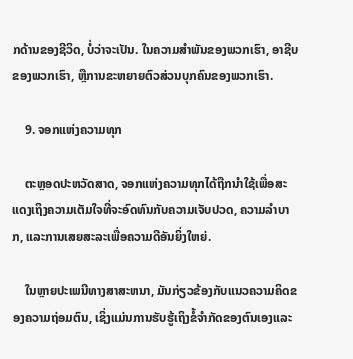ກດ້ານຂອງຊີວິດ, ບໍ່ວ່າຈະເປັນ. ໃນຄວາມສໍາພັນຂອງພວກເຮົາ, ອາຊີບຂອງພວກເຮົາ, ຫຼືການຂະຫຍາຍຕົວສ່ວນບຸກຄົນຂອງພວກເຮົາ.

    9. ຈອກແຫ່ງຄວາມທຸກ

    ຕະຫຼອດປະຫວັດສາດ, ຈອກແຫ່ງຄວາມທຸກໄດ້ຖືກນໍາໃຊ້ເພື່ອສະແດງເຖິງຄວາມເຕັມໃຈທີ່ຈະອົດທົນກັບຄວາມເຈັບປວດ, ຄວາມລໍາບາກ, ແລະການເສຍສະລະເພື່ອຄວາມດີອັນຍິ່ງໃຫຍ່.

    ໃນຫຼາຍປະເພນີທາງສາສະຫນາ, ມັນກ່ຽວຂ້ອງກັບແນວຄວາມຄິດຂອງຄວາມຖ່ອມຕົນ, ເຊິ່ງແມ່ນການຮັບຮູ້ເຖິງຂໍ້ຈໍາກັດຂອງຕົນເອງແລະ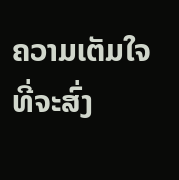ຄວາມເຕັມໃຈທີ່ຈະສົ່ງ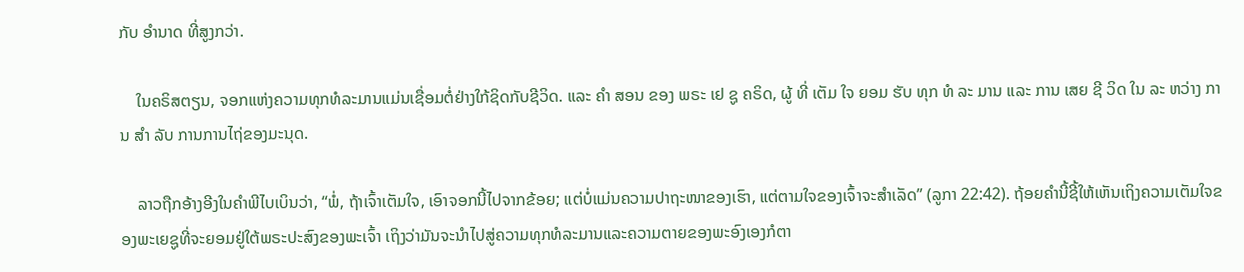ກັບ ອໍານາດ ທີ່ສູງກວ່າ.

    ໃນຄຣິສຕຽນ, ຈອກແຫ່ງຄວາມທຸກທໍລະມານແມ່ນເຊື່ອມຕໍ່ຢ່າງໃກ້ຊິດກັບຊີວິດ. ແລະ ຄໍາ ສອນ ຂອງ ພຣະ ເຢ ຊູ ຄຣິດ, ຜູ້ ທີ່ ເຕັມ ໃຈ ຍອມ ຮັບ ທຸກ ທໍ ລະ ມານ ແລະ ການ ເສຍ ຊີ ວິດ ໃນ ລະ ຫວ່າງ ການ ສໍາ ລັບ ການການໄຖ່ຂອງມະນຸດ.

    ລາວຖືກອ້າງອີງໃນຄໍາພີໄບເບິນວ່າ, “ພໍ່, ຖ້າເຈົ້າເຕັມໃຈ, ເອົາຈອກນີ້ໄປຈາກຂ້ອຍ; ແຕ່ບໍ່ແມ່ນຄວາມປາຖະໜາຂອງເຮົາ, ແຕ່ຕາມໃຈຂອງເຈົ້າຈະສຳເລັດ” (ລູກາ 22:42). ຖ້ອຍຄຳນີ້ຊີ້ໃຫ້ເຫັນເຖິງຄວາມເຕັມໃຈຂອງພະເຍຊູທີ່ຈະຍອມຢູ່ໃຕ້ພຣະປະສົງຂອງພະເຈົ້າ ເຖິງວ່າມັນຈະນຳໄປສູ່ຄວາມທຸກທໍລະມານແລະຄວາມຕາຍຂອງພະອົງເອງກໍຕາ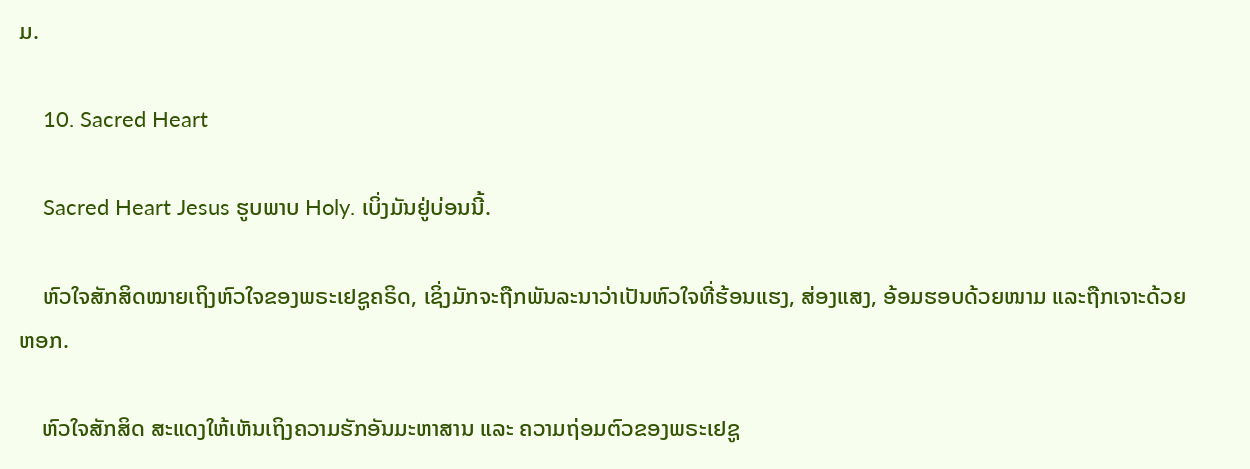ມ.

    10. Sacred Heart

    Sacred Heart Jesus ຮູບພາບ Holy. ເບິ່ງມັນຢູ່ບ່ອນນີ້.

    ຫົວໃຈສັກສິດໝາຍເຖິງຫົວໃຈຂອງພຣະເຢຊູຄຣິດ, ເຊິ່ງມັກຈະຖືກພັນລະນາວ່າເປັນຫົວໃຈທີ່ຮ້ອນແຮງ, ສ່ອງແສງ, ອ້ອມຮອບດ້ວຍໜາມ ແລະຖືກເຈາະດ້ວຍຫອກ.

    ຫົວໃຈສັກສິດ ສະແດງໃຫ້ເຫັນເຖິງຄວາມຮັກອັນມະຫາສານ ແລະ ຄວາມຖ່ອມຕົວຂອງພຣະເຢຊູ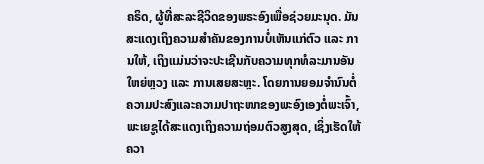ຄຣິດ, ຜູ້ທີ່ສະລະຊີວິດຂອງພຣະອົງເພື່ອຊ່ວຍມະນຸດ. ມັນສະແດງເຖິງຄວາມສຳຄັນຂອງການບໍ່ເຫັນແກ່ຕົວ ແລະ ການໃຫ້, ເຖິງແມ່ນວ່າຈະປະເຊີນກັບຄວາມທຸກທໍລະມານອັນໃຫຍ່ຫຼວງ ແລະ ການເສຍສະຫຼະ. ໂດຍການຍອມຈຳນົນຕໍ່ຄວາມປະສົງແລະຄວາມປາຖະໜາຂອງພະອົງເອງຕໍ່ພະເຈົ້າ, ພະເຍຊູໄດ້ສະແດງເຖິງຄວາມຖ່ອມຕົວສູງສຸດ, ເຊິ່ງເຮັດໃຫ້ຄວາ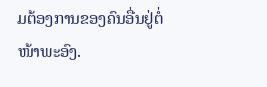ມຕ້ອງການຂອງຄົນອື່ນຢູ່ຕໍ່ໜ້າພະອົງ.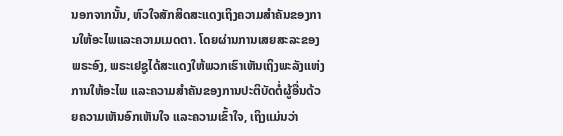ນອກຈາກນັ້ນ, ຫົວໃຈສັກສິດສະແດງເຖິງຄວາມສຳຄັນຂອງການໃຫ້ອະໄພແລະຄວາມເມດຕາ. ໂດຍຜ່ານການເສຍສະລະຂອງພຣະອົງ, ພຣະເຢຊູໄດ້ສະແດງໃຫ້ພວກເຮົາເຫັນເຖິງພະລັງແຫ່ງການໃຫ້ອະໄພ ແລະຄວາມສໍາຄັນຂອງການປະຕິບັດຕໍ່ຜູ້ອື່ນດ້ວຍຄວາມເຫັນອົກເຫັນໃຈ ແລະຄວາມເຂົ້າໃຈ, ເຖິງແມ່ນວ່າ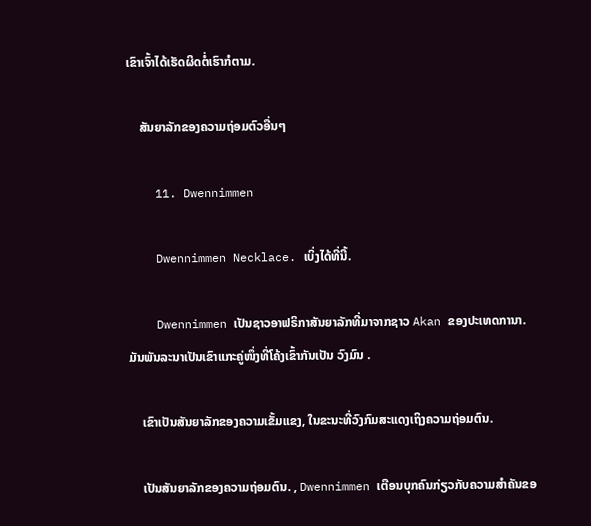ເຂົາເຈົ້າໄດ້ເຮັດຜິດຕໍ່ເຮົາກໍຕາມ.

    ສັນຍາລັກຂອງຄວາມຖ່ອມຕົວອື່ນໆ

    11. Dwennimmen

    Dwennimmen Necklace. ເບິ່ງໄດ້ທີ່ນີ້.

    Dwennimmen ເປັນຊາວອາຟຣິກາສັນຍາລັກທີ່ມາຈາກຊາວ Akan ຂອງປະເທດການາ. ມັນພັນລະນາເປັນເຂົາແກະຄູ່ໜຶ່ງທີ່ໂຄ້ງເຂົ້າກັນເປັນ ວົງມົນ .

    ເຂົາເປັນສັນຍາລັກຂອງຄວາມເຂັ້ມແຂງ, ໃນຂະນະທີ່ວົງກົມສະແດງເຖິງຄວາມຖ່ອມຕົນ.

    ເປັນສັນຍາລັກຂອງຄວາມຖ່ອມຕົນ. , Dwennimmen ເຕືອນບຸກຄົນກ່ຽວກັບຄວາມສໍາຄັນຂອ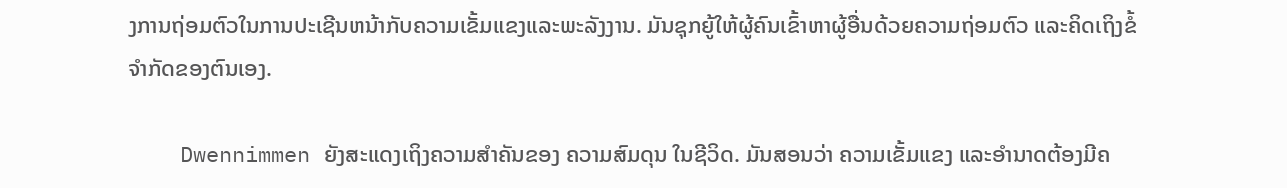ງການຖ່ອມຕົວໃນການປະເຊີນຫນ້າກັບຄວາມເຂັ້ມແຂງແລະພະລັງງານ. ມັນຊຸກຍູ້ໃຫ້ຜູ້ຄົນເຂົ້າຫາຜູ້ອື່ນດ້ວຍຄວາມຖ່ອມຕົວ ແລະຄິດເຖິງຂໍ້ຈຳກັດຂອງຕົນເອງ.

    Dwennimmen ຍັງສະແດງເຖິງຄວາມສຳຄັນຂອງ ຄວາມສົມດຸນ ໃນຊີວິດ. ມັນສອນວ່າ ຄວາມເຂັ້ມແຂງ ແລະອຳນາດຕ້ອງມີຄ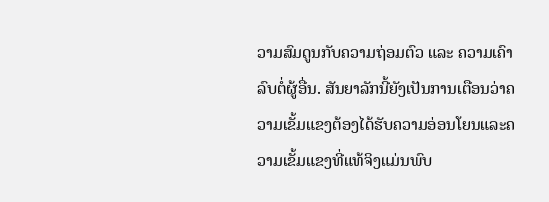ວາມສົມດູນກັບຄວາມຖ່ອມຕົວ ແລະ ຄວາມເຄົາລົບຕໍ່ຜູ້ອື່ນ. ສັນຍາລັກນີ້ຍັງເປັນການເຕືອນວ່າຄວາມເຂັ້ມແຂງຕ້ອງໄດ້ຮັບຄວາມອ່ອນໂຍນແລະຄວາມເຂັ້ມແຂງທີ່ແທ້ຈິງແມ່ນພົບ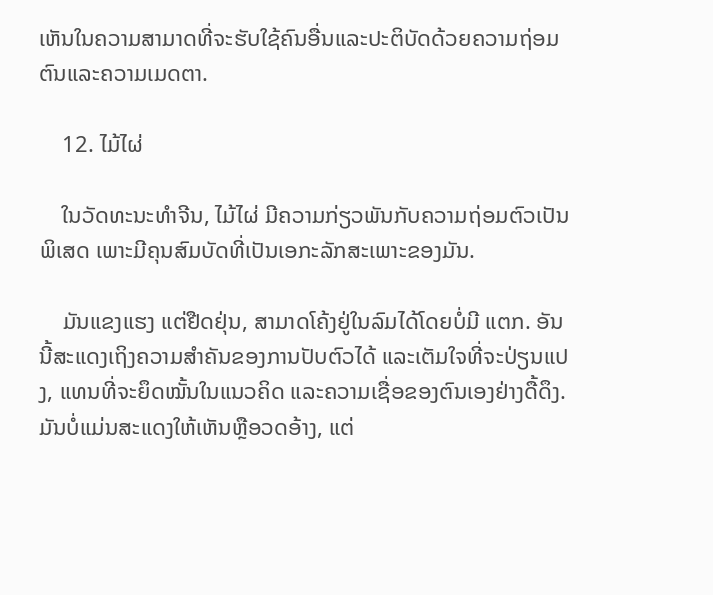ເຫັນໃນຄວາມສາມາດທີ່ຈະຮັບໃຊ້ຄົນອື່ນແລະປະຕິບັດດ້ວຍຄວາມຖ່ອມຕົນແລະຄວາມເມດຕາ.

    12. ໄມ້ໄຜ່

    ໃນວັດທະນະທໍາຈີນ, ໄມ້ໄຜ່ ມີຄວາມກ່ຽວພັນກັບຄວາມຖ່ອມຕົວເປັນພິເສດ ເພາະມີຄຸນສົມບັດທີ່ເປັນເອກະລັກສະເພາະຂອງມັນ.

    ມັນແຂງແຮງ ແຕ່ຢືດຢຸ່ນ, ສາມາດໂຄ້ງຢູ່ໃນລົມໄດ້ໂດຍບໍ່ມີ ແຕກ. ອັນນີ້ສະແດງເຖິງຄວາມສຳຄັນຂອງການປັບຕົວໄດ້ ແລະເຕັມໃຈທີ່ຈະປ່ຽນແປງ, ແທນທີ່ຈະຍຶດໝັ້ນໃນແນວຄິດ ແລະຄວາມເຊື່ອຂອງຕົນເອງຢ່າງດື້ດຶງ. ມັນບໍ່ແມ່ນສະແດງໃຫ້ເຫັນຫຼືອວດອ້າງ, ແຕ່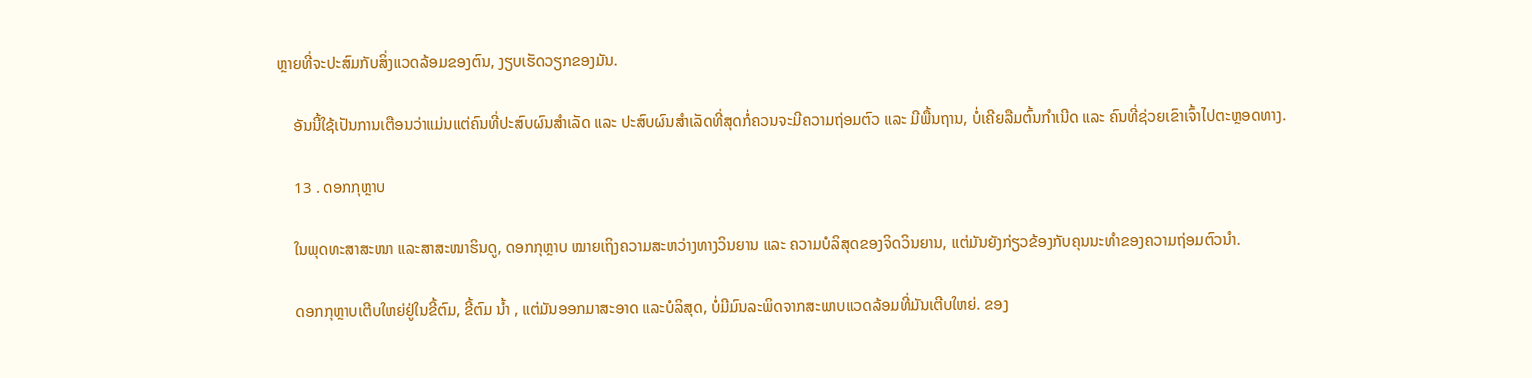ຫຼາຍທີ່ຈະປະສົມກັບສິ່ງແວດລ້ອມຂອງຕົນ, ງຽບເຮັດວຽກຂອງມັນ.

    ອັນນີ້ໃຊ້ເປັນການເຕືອນວ່າແມ່ນແຕ່ຄົນທີ່ປະສົບຜົນສຳເລັດ ແລະ ປະສົບຜົນສຳເລັດທີ່ສຸດກໍ່ຄວນຈະມີຄວາມຖ່ອມຕົວ ແລະ ມີພື້ນຖານ, ບໍ່ເຄີຍລືມຕົ້ນກຳເນີດ ແລະ ຄົນທີ່ຊ່ວຍເຂົາເຈົ້າໄປຕະຫຼອດທາງ.

    13 . ດອກກຸຫຼາບ

    ໃນພຸດທະສາສະໜາ ແລະສາສະໜາຮິນດູ, ດອກກຸຫຼາບ ໝາຍເຖິງຄວາມສະຫວ່າງທາງວິນຍານ ແລະ ຄວາມບໍລິສຸດຂອງຈິດວິນຍານ, ແຕ່ມັນຍັງກ່ຽວຂ້ອງກັບຄຸນນະທຳຂອງຄວາມຖ່ອມຕົວນຳ.

    ດອກກຸຫຼາບເຕີບໃຫຍ່ຢູ່ໃນຂີ້ຕົມ, ຂີ້ຕົມ ນ້ຳ , ແຕ່ມັນອອກມາສະອາດ ແລະບໍລິສຸດ, ບໍ່ມີມົນລະພິດຈາກສະພາບແວດລ້ອມທີ່ມັນເຕີບໃຫຍ່. ຂອງ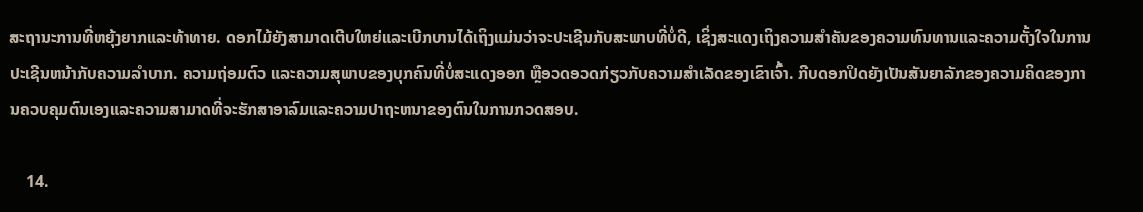ສະຖານະການທີ່ຫຍຸ້ງຍາກແລະທ້າທາຍ. ດອກໄມ້ຍັງສາມາດເຕີບໃຫຍ່ແລະເບີກບານໄດ້ເຖິງແມ່ນວ່າຈະປະເຊີນກັບສະພາບທີ່ບໍ່ດີ, ເຊິ່ງສະແດງເຖິງຄວາມສໍາຄັນຂອງຄວາມທົນທານແລະຄວາມຕັ້ງໃຈໃນການປະເຊີນຫນ້າກັບຄວາມລໍາບາກ. ຄວາມຖ່ອມຕົວ ແລະຄວາມສຸພາບຂອງບຸກຄົນທີ່ບໍ່ສະແດງອອກ ຫຼືອວດອວດກ່ຽວກັບຄວາມສໍາເລັດຂອງເຂົາເຈົ້າ. ກີບດອກປິດຍັງເປັນສັນຍາລັກຂອງຄວາມຄິດຂອງການຄວບຄຸມຕົນເອງແລະຄວາມສາມາດທີ່ຈະຮັກສາອາລົມແລະຄວາມປາຖະຫນາຂອງຕົນໃນການກວດສອບ.

    14.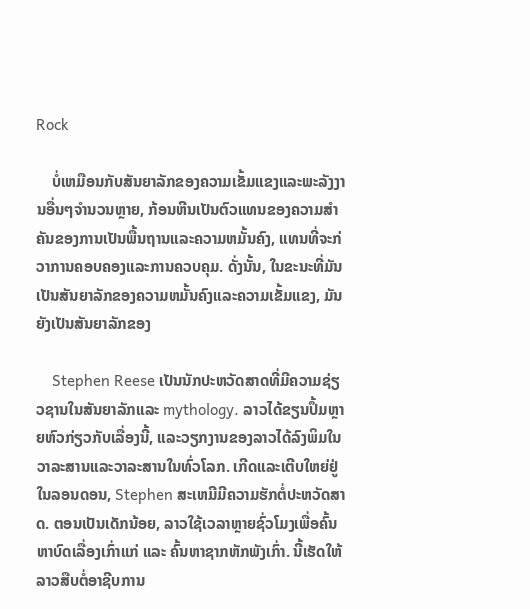Rock

    ບໍ່ເຫມືອນກັບສັນຍາລັກຂອງຄວາມເຂັ້ມແຂງແລະພະລັງງານອື່ນໆຈໍານວນຫຼາຍ, ກ້ອນຫີນເປັນຕົວແທນຂອງຄວາມສໍາຄັນຂອງການເປັນພື້ນຖານແລະຄວາມຫມັ້ນຄົງ, ແທນທີ່ຈະກ່ວາການຄອບຄອງແລະການຄວບຄຸມ. ດັ່ງນັ້ນ, ໃນຂະນະທີ່ມັນເປັນສັນຍາລັກຂອງຄວາມຫມັ້ນຄົງແລະຄວາມເຂັ້ມແຂງ, ມັນຍັງເປັນສັນຍາລັກຂອງ

    Stephen Reese ເປັນນັກປະຫວັດສາດທີ່ມີຄວາມຊ່ຽວຊານໃນສັນຍາລັກແລະ mythology. ລາວໄດ້ຂຽນປຶ້ມຫຼາຍຫົວກ່ຽວກັບເລື່ອງນີ້, ແລະວຽກງານຂອງລາວໄດ້ລົງພິມໃນວາລະສານແລະວາລະສານໃນທົ່ວໂລກ. ເກີດແລະເຕີບໃຫຍ່ຢູ່ໃນລອນດອນ, Stephen ສະເຫມີມີຄວາມຮັກຕໍ່ປະຫວັດສາດ. ຕອນເປັນເດັກນ້ອຍ, ລາວໃຊ້ເວລາຫຼາຍຊົ່ວໂມງເພື່ອຄົ້ນຫາບົດເລື່ອງເກົ່າແກ່ ແລະ ຄົ້ນຫາຊາກຫັກພັງເກົ່າ. ນີ້ເຮັດໃຫ້ລາວສືບຕໍ່ອາຊີບການ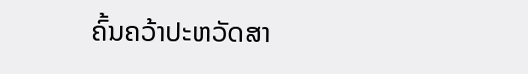ຄົ້ນຄວ້າປະຫວັດສາ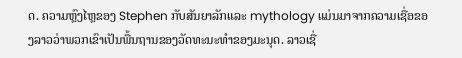ດ. ຄວາມຫຼົງໄຫຼຂອງ Stephen ກັບສັນຍາລັກແລະ mythology ແມ່ນມາຈາກຄວາມເຊື່ອຂອງລາວວ່າພວກເຂົາເປັນພື້ນຖານຂອງວັດທະນະທໍາຂອງມະນຸດ. ລາວເຊື່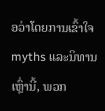ອວ່າໂດຍການເຂົ້າໃຈ myths ແລະນິທານເຫຼົ່ານີ້, ພວກ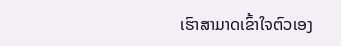ເຮົາສາມາດເຂົ້າໃຈຕົວເອງ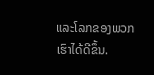ແລະໂລກຂອງພວກເຮົາໄດ້ດີຂຶ້ນ.